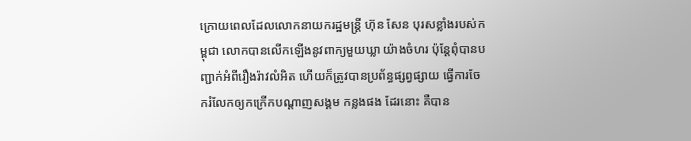ក្រោយពេលដែលលោកនាយករដ្ឋមន្ត្រី ហ៊ុន សែន បុរសខ្លាំងរបស់កម្ពុជា លោកបានលើកឡើងនូវពាក្យមួយឃ្លា យ៉ាងចំហរ ប៉ុន្តែពុំបានបញ្ជាក់អំពីរឿងរ៉ាវលំអិត ហើយក៏ត្រូវបានប្រព័ន្ធផ្សព្វផ្សាយ ធ្វើការចែករំលែកឲ្យកក្រើកបណ្តាញសង្គម កន្លងផង ដែរនោះ គឺបាន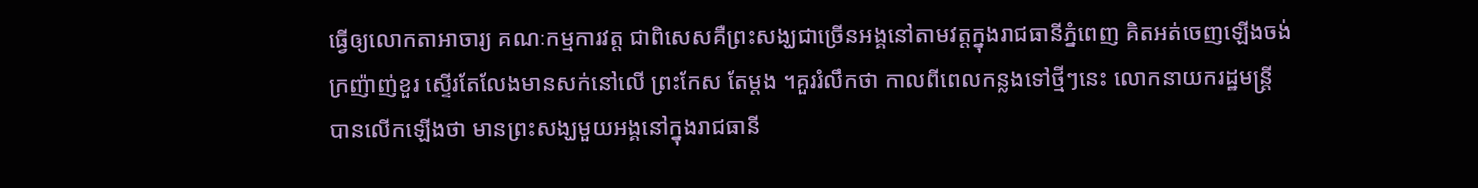ធ្វើឲ្យលោកតាអាចារ្យ គណៈកម្មការវត្ត ជាពិសេសគឺព្រះសង្ឃជាច្រើនអង្គនៅតាមវត្តក្នុងរាជធានីភ្នំពេញ គិតអត់ចេញឡើងចង់ក្រញ៉ាញ់ខួរ ស្ទើរតែលែងមានសក់នៅលើ ព្រះកែស តែម្តង ។គួររំលឹកថា កាលពីពេលកន្លងទៅថ្មីៗនេះ លោកនាយករដ្ឋមន្ត្រី បានលើកឡើងថា មានព្រះសង្ឃមួយអង្គនៅក្នុងរាជធានី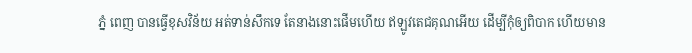ភ្នំ ពេញ បានធ្វើខុសវិន័យ អត់ទាន់សឹកទេ តែនាងនោះផើមហើយ ឥឡូវតេជគុណអើយ ដើម្បីកុំឲ្យពិបាក ហើយមាន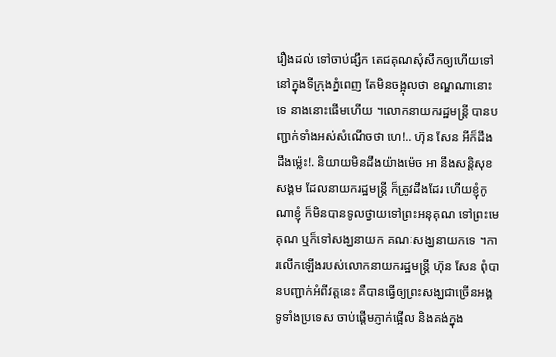រឿងដល់ ទៅចាប់ផ្សឹក តេជគុណសុំសឹកឲ្យហើយទៅ នៅក្នុងទីក្រុងភ្នំពេញ តែមិនចង្អុលថា ខណ្ឌណានោះទេ នាងនោះផើមហើយ ។លោកនាយករដ្ឋមន្ត្រី បានបញ្ជាក់ទាំងអស់សំណើចថា ហេ!.. ហ៊ុន សែន អីក៏ដឹង ដឹងម៉្លេះ!. និយាយមិនដឹងយ៉ាងម៉េច អា នឹងសន្តិសុខសង្គម ដែលនាយករដ្ឋមន្ត្រី ក៏ត្រូវដឹងដែរ ហើយខ្ញុំកូណាខ្ញុំ ក៏មិនបានទូលថ្វាយទៅព្រះអនុគុណ ទៅព្រះមេគុណ ឬក៏ទៅសង្ឃនាយក គណៈសង្ឃនាយកទេ ។ការលើកឡើងរបស់លោកនាយករដ្ឋមន្ត្រី ហ៊ុន សែន ពុំបានបញ្ជាក់អំពីវត្តនេះ គឺបានធ្វើឲ្យព្រះសង្ឃជាច្រើនអង្គទូទាំងប្រទេស ចាប់ផ្តើមភ្ញាក់ផ្អើល និងគង់ក្នុង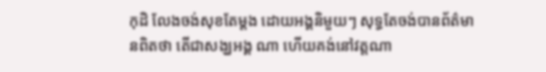កុដិ លែងចង់សុខតែម្តង ដោយអង្គនិមួយៗ សុទ្ធតែចង់បានព័ត៌មានពិតថា តើជាសង្ឃអង្គ ណា ហើយគង់នៅវត្តណា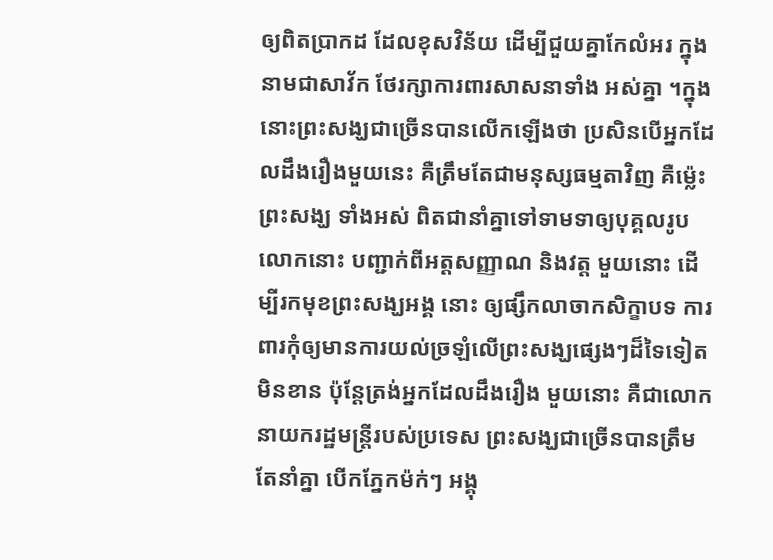ឲ្យពិតប្រាកដ ដែលខុសវិន័យ ដើម្បីជួយគ្នាកែលំអរ ក្នុងនាមជាសាវ័ក ថែរក្សាការពារសាសនាទាំង អស់គ្នា ។ក្នុងនោះព្រះសង្ឃជាច្រើនបានលើកឡើងថា ប្រសិនបើអ្នកដែលដឹងរឿងមួយនេះ គឺត្រឹមតែជាមនុស្សធម្មតាវិញ គឺម៉្លេះព្រះសង្ឃ ទាំងអស់ ពិតជានាំគ្នាទៅទាមទាឲ្យបុគ្គលរូបលោកនោះ បញ្ជាក់ពីអត្តសញ្ញាណ និងវត្ត មួយនោះ ដើម្បីរកមុខព្រះសង្ឃអង្គ នោះ ឲ្យផ្សឹកលាចាកសិក្ខាបទ ការពារកុំឲ្យមានការយល់ច្រឡំលើព្រះសង្ឃផ្សេងៗដ៏ទៃទៀតមិនខាន ប៉ុន្តែត្រង់អ្នកដែលដឹងរឿង មួយនោះ គឺជាលោកនាយករដ្ឋមន្ត្រីរបស់ប្រទេស ព្រះសង្ឃជាច្រើនបានត្រឹមតែនាំគ្នា បើកភ្នែកម៉ក់ៗ អង្គុ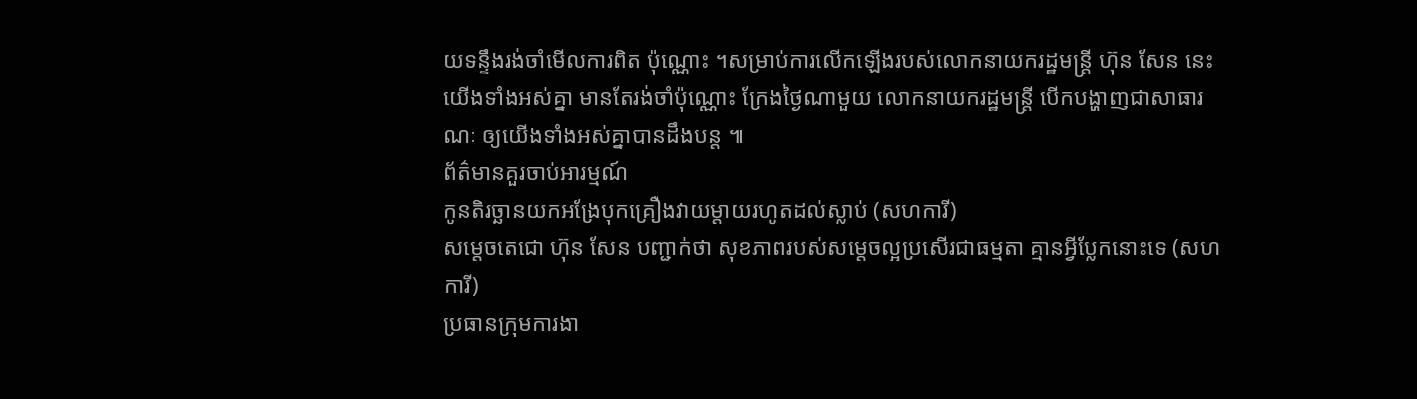យទន្ទឹងរង់ចាំមើលការពិត ប៉ុណ្ណោះ ។សម្រាប់ការលើកឡើងរបស់លោកនាយករដ្ឋមន្ត្រី ហ៊ុន សែន នេះ យើងទាំងអស់គ្នា មានតែរង់ចាំប៉ុណ្ណោះ ក្រែងថ្ងៃណាមួយ លោកនាយករដ្ឋមន្ត្រី បើកបង្ហាញជាសាធារណៈ ឲ្យយើងទាំងអស់គ្នាបានដឹងបន្ត ៕
ព័ត៌មានគួរចាប់អារម្មណ៍
កូនតិរច្ឆានយកអង្រែបុកគ្រឿងវាយម្តាយរហូតដល់ស្លាប់ (សហការី)
សម្តេចតេជោ ហ៊ុន សែន បញ្ជាក់ថា សុខភាពរបស់សម្តេចល្អប្រសើរជាធម្មតា គ្មានអ្វីប្លែកនោះទេ (សហការី)
ប្រធានក្រុមការងា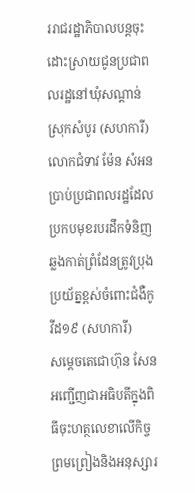ររាជរដ្ឋាភិបាលបន្តចុះដោះស្រាយជូនប្រជាពលរដ្ឋនៅឃុំសណ្តាន់ ស្រុកសំបូរ (សហការី)
លោកជំទាវ ម៉ែន សំអន ប្រាប់ប្រជាពលរដ្ឋដែលប្រកបមុខរបរដឹកទំនិញឆ្លងកាត់ព្រំដែនត្រូវប្រុងប្រយ័ត្នខ្ពស់ចំពោះជំងឺកូវីដ១៩ (សហការី)
សម្តេចតេជោហ៊ុន សែនអញ្ជើញជាអធិបតីក្នុងពិធីចុះហត្ថលេខាលើកិច្ចព្រមព្រៀងនិងអនុស្សារ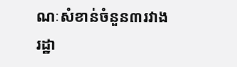ណៈសំខាន់ចំនួន៣រវាងរដ្ឋា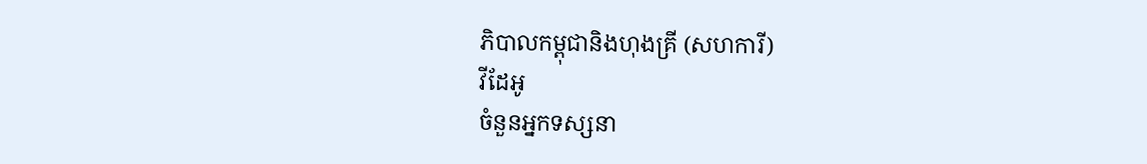ភិបាលកម្ពុជានិងហុងគ្រី (សហការី)
វីដែអូ
ចំនួនអ្នកទស្សនា